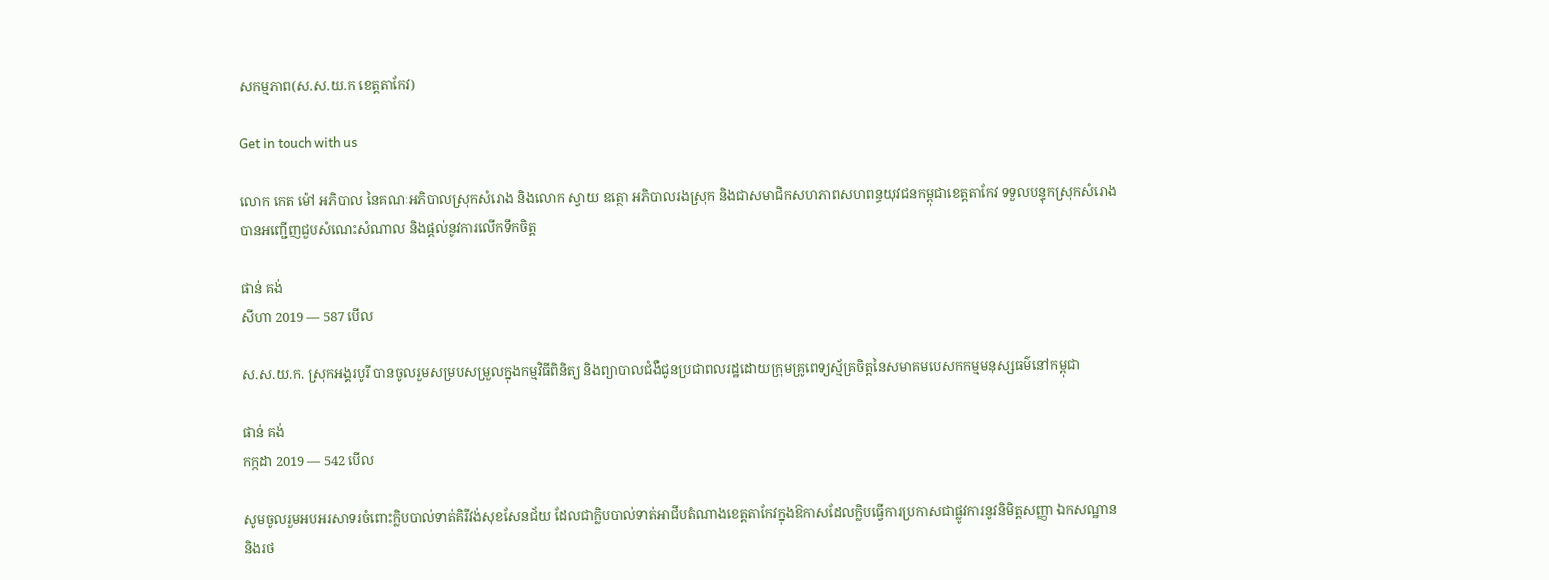សកម្មភាព(ស.ស.យ.ក ខេត្តតាកែវ)

Get in touch with us

លោក កេត ម៉ៅ អភិបាល នៃគណៈអភិបាលស្រុកសំរោង និងលោក ស្វាយ ឧត្ថោ អភិបាលរងស្រុក និងជាសមាជិកសហភាពសហពន្ធយុវជនកម្ពុជាខេត្តតាកែវ ទទួលបន្ទុកស្រុកសំរោង បានអញ្ជើញជួបសំណេះសំណាល និងផ្តល់នូវការលើកទឹកចិត្ត

ផាន់ គង់
សីហា 2019 — 587 បើល

ស.ស.យ.ក. ស្រុកអង្គរបូរី បានចូលរួមសម្របសម្រួលក្នុងកម្មវិធីពិនិត្យ និងព្យាបាលជំងឺជូនប្រជាពលរដ្ឋដោយក្រុមគ្រូពេទ្យស្ម័គ្រចិត្តនៃសមាគមបេសកកម្មមនុស្សធម៌នៅកម្ពុជា

ផាន់ គង់
កក្កដា 2019 — 542 បើល

សូមចូលរួមអបអរសាទរចំពោះក្លិបបាល់ទាត់គិរីវង់សុខសែនជ័យ ដែលជាក្លិបបាល់ទាត់អាជីបតំណាងខេត្តតាកែវក្នុងឱកាសដែលក្លិបធ្វេីការប្រកាសជាផ្លូវការនូវនិមិត្តសញ្ញា ឯកសណ្ឋាន និងរថ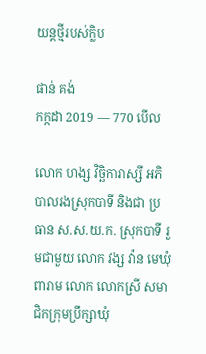យន្តថ្មីរបស់ក្លិប

ផាន់ គង់
កក្កដា 2019 — 770 បើល

លោក ហង្ស វិច្ឆិការាស្សី អភិបាលរងស្រុកបាទី និងជា ប្រធាន ស.ស.យ.ក. ស្រុកបាទី រួមជាមួយ លោក វង្ស វ៉ាន មេឃុំពារាម លោក លោកស្រី សមាជិកក្រុមប្រឹក្សាឃុំ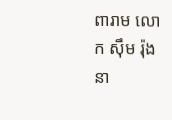ពារាម លោក ស៊ឹម រ៉ុង នា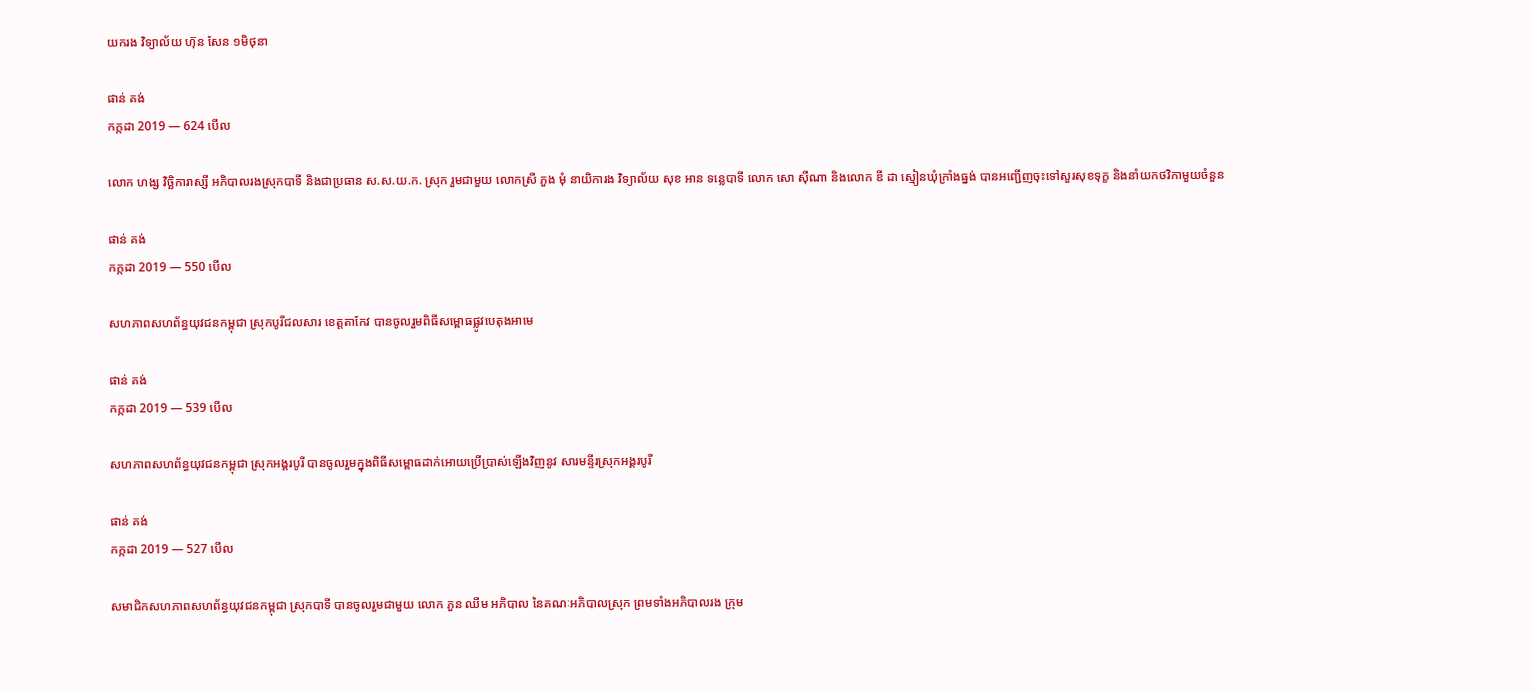យករង វិទ្យាល័យ ហ៊ុន សែន ១មិថុនា

ផាន់ គង់
កក្កដា 2019 — 624 បើល

លោក ហង្ស វិច្ឆិការាស្សី អភិបាលរងស្រុកបាទី និងជាប្រធាន ស.ស.យ.ក. ស្រុក រួមជាមួយ លោកស្រី ភួង មុំ នាយិការង វិទ្យាល័យ សុខ អាន ទន្លេបាទី លោក សោ ស៊ីណា និងលោក ឌី ដា ស្មៀនឃុំក្រាំងធ្នង់ បានអញ្ជើញចុះទៅសួរសុខទុក្ខ និងនាំយកថវិកាមួយចំនួន

ផាន់ គង់
កក្កដា 2019 — 550 បើល

សហភាពសហព័ន្ធយុវជនកម្ពុជា ស្រុកបូរីជលសារ ខេត្តតាកែវ បានចូលរួមពិធីសម្ពោធផ្លូវបេតុងអាមេ

ផាន់ គង់
កក្កដា 2019 — 539 បើល

សហភាពសហព័ន្ធយុវជនកម្ពុជា ស្រុកអង្គរបូរី បានចូលរួមក្នុងពិធីសម្ពោធដាក់អោយប្រើប្រាស់ឡើងវិញនូវ សារមន្ទីរស្រុកអង្គរបូរី

ផាន់ គង់
កក្កដា 2019 — 527 បើល

សមាជិកសហភាពសហព័ន្ធយុវជនកម្ពុជា ស្រុកបាទី បានចូលរួមជាមួយ លោក ភួន ឈីម អភិបាល នៃគណៈអភិបាលស្រុក ព្រមទាំងអភិបាលរង ក្រុម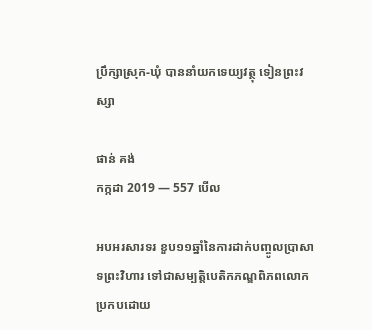ប្រឹក្សាស្រុក-ឃុំ បាននាំយកទេយ្យវត្ថុ ទៀនព្រះវស្សា

ផាន់ គង់
កក្កដា 2019 — 557 បើល

អបអរសារទរ ខួប១១ឆ្នាំនៃការដាក់បញ្ចូលប្រាសាទព្រះវិហារ ទៅជាសម្បត្តិបេតិកភណ្ឌពិភពលោក ប្រកបដោយ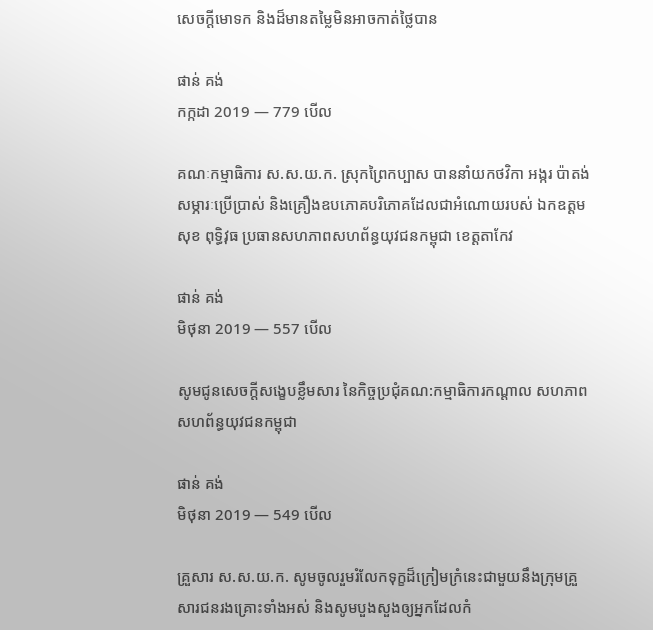សេចក្តីមោទក និងដ៏មានតម្លៃមិនអាចកាត់ថ្លៃបាន

ផាន់ គង់
កក្កដា 2019 — 779 បើល

គណៈកម្មាធិការ ស.ស.យ.ក. ស្រុកព្រៃកប្បាស បាននាំយកថវិកា អង្ករ ប៉ាតង់ សម្ភារៈប្រើប្រាស់ និងគ្រឿងឧបភោគបរិភោគដែលជាអំណោយរបស់ ឯកឧត្តម សុខ ពុទ្ធិវុធ ប្រធានសហភាពសហព័ន្ធយុវជនកម្ពុជា ខេត្តតាកែវ

ផាន់ គង់
មិថុនា 2019 — 557 បើល

សូមជូនសេចក្តីសង្ខេបខ្លឹមសារ នៃកិច្ចប្រជុំគណ:កម្មាធិការកណ្តាល សហភាពសហព័ន្ធយុវជនកម្ពុជា

ផាន់ គង់
មិថុនា 2019 — 549 បើល

គ្រួសារ ស.ស.យ.ក. សូមចូលរួមរំលែកទុក្ខដ៏ក្រៀមក្រំនេះជាមួយនឹងក្រុមគ្រួសារជនរងគ្រោះទាំងអស់ និងសូមបួងសួងឲ្យអ្នកដែលកំ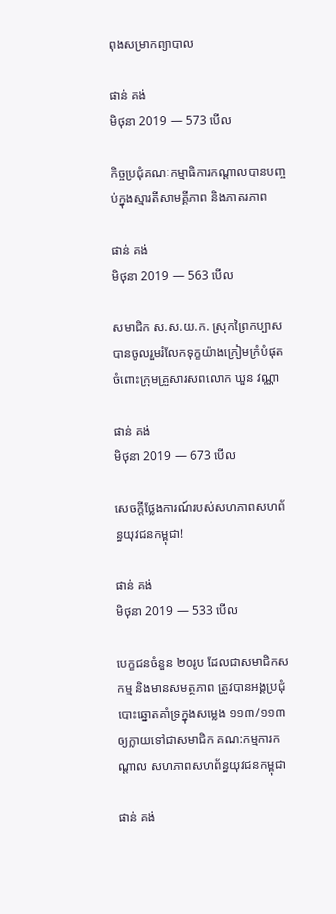ពុងសម្រាកព្យាបាល

ផាន់ គង់
មិថុនា 2019 — 573 បើល

កិច្ចប្រជុំគណៈកម្មាធិការកណ្តាលបានបញ្ចប់ក្នុងស្មារតីសាមគ្គីភាព និងភាតរភាព

ផាន់ គង់
មិថុនា 2019 — 563 បើល

សមាជិក ស.ស.យ.ក. ស្រុកព្រៃកប្បាស បានចូលរួមរំលែកទុក្ខយ៉ាងក្រៀមក្រំបំផុតចំពោះក្រុមគ្រួសារសពលោក ឃួន វណ្ណា

ផាន់ គង់
មិថុនា 2019 — 673 បើល

សេចក្តីថ្លែងការណ៍របស់សហភាពសហព័ន្ធយុវជនកម្ពុជា!

ផាន់ គង់
មិថុនា 2019 — 533 បើល

បេក្ខជនចំនួន ២០រូប ដែលជាសមាជិកសកម្ម និងមានសមត្ថភាព ត្រូវបានអង្គប្រជុំបោះឆ្នោតគាំទ្រក្នុងសម្លេង ១១៣/១១៣ ឲ្យក្លាយទៅជាសមាជិក គណ:កម្មការកណ្តាល សហភាពសហព័ន្ធយុវជនកម្ពុជា

ផាន់ គង់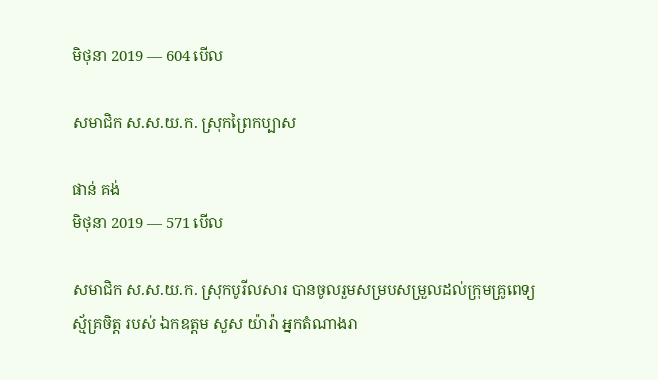មិថុនា 2019 — 604 បើល

សមាជិក ស.ស.យ.ក. ស្រុកព្រៃកប្បាស

ផាន់ គង់
មិថុនា 2019 — 571 បើល

សមាជិក ស.ស.យ.ក. ស្រុកបូរីលសារ បានចូលរួមសម្របសម្រួលដល់ក្រុមគ្រូពេទ្យស្ម័គ្រចិត្ត របស់ ឯកឧត្ដម សួស យ៉ារ៉ា អ្នកតំណាងរា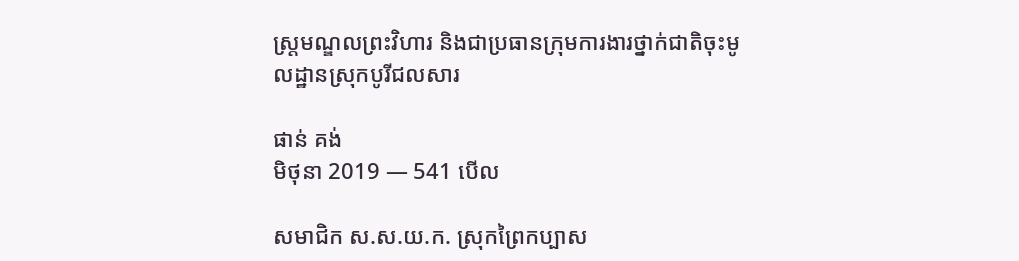ស្ត្រមណ្ឌលព្រះវិហារ និងជាប្រធានក្រុមការងារថ្នាក់ជាតិចុះមូលដ្ឋានស្រុកបូរីជលសារ

ផាន់ គង់
មិថុនា 2019 — 541 បើល

សមាជិក ស.ស.យ.ក. ស្រុកព្រៃកប្បាស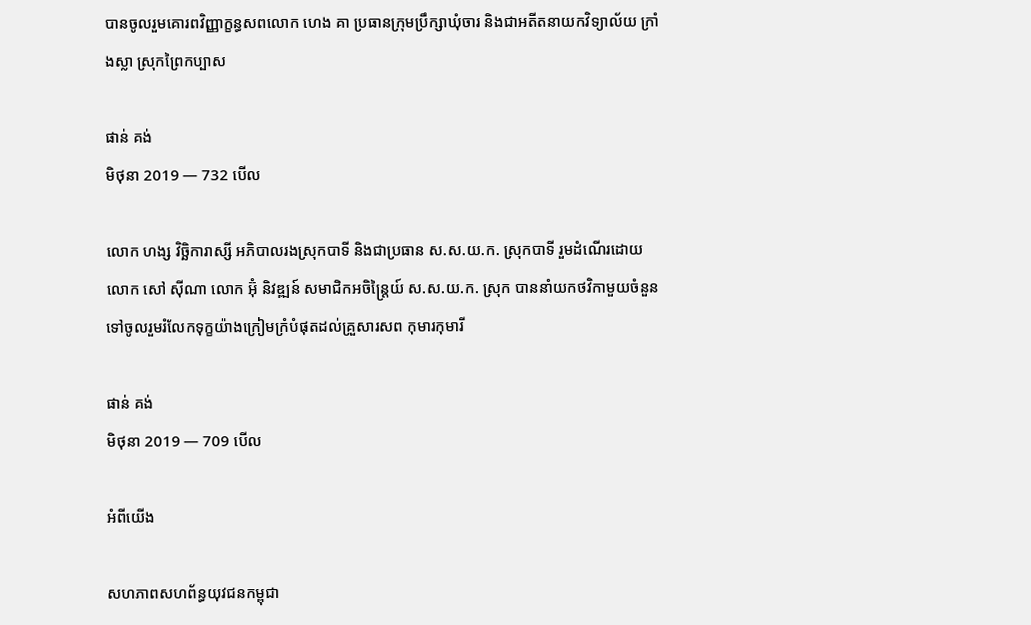បានចូលរួមគោរពវិញ្ញាក្ខន្ធសពលោក ហេង គា ប្រធានក្រុមប្រឹក្សាឃុំចារ និងជាអតីតនាយកវិទ្យាល័យ ក្រាំងស្លា ស្រុកព្រៃកប្បាស

ផាន់ គង់
មិថុនា 2019 — 732 បើល

លោក ហង្ស វិច្ឆិការាស្សី អភិបាលរងស្រុកបាទី និងជាប្រធាន ស.ស.យ.ក. ស្រុកបាទី រួមដំណើរដោយ លោក សៅ ស៊ីណា លោក អ៊ុំ និវឌ្ឍន៍ សមាជិកអចិន្ត្រៃយ៍ ស.ស.យ.ក. ស្រុក បាននាំយកថវិកាមួយចំនួនទៅចូលរួមរំលែកទុក្ខយ៉ាងក្រៀមក្រំបំផុតដល់គ្រួសារសព កុមារកុមារី

ផាន់ គង់
មិថុនា 2019 — 709 បើល

អំពីយើង

សហភាពសហព័ន្ធយុវជនកម្ពុជា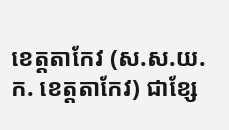ខេត្តតាកែវ (ស.ស.យ.ក. ខេត្តតាកែវ) ជាខ្សែ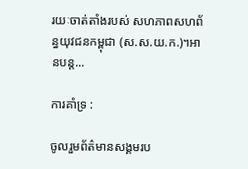រយៈចាត់តាំងរបស់ សហភាពសហព័ន្ធយុវជនកម្ពុជា (ស.ស.យ.ក.)។អានបន្ត...

ការគាំទ្រ :

ចូលរួមព័ត៌មានសង្គមរប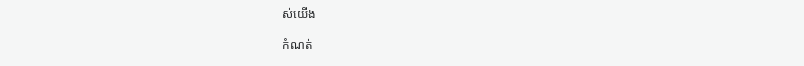ស់យើង

កំណត់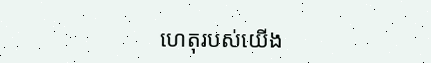ហេតុរបស់យើង